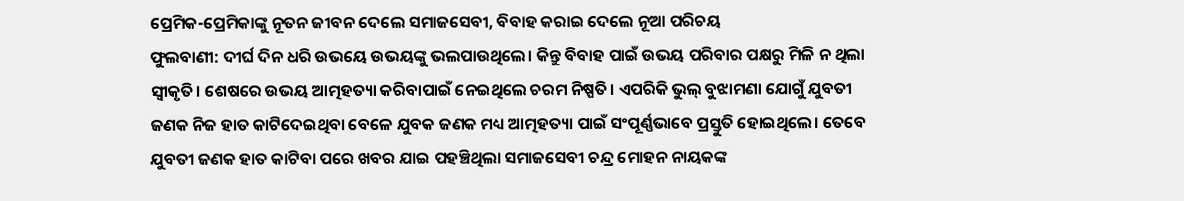ପ୍ରେମିକ-ପ୍ରେମିକାଙ୍କୁ ନୂତନ ଜୀବନ ଦେଲେ ସମାଜସେବୀ, ବିବାହ କରାଇ ଦେଲେ ନୂଆ ପରିଚୟ
ଫୁଲବାଣୀ: ଦୀର୍ଘ ଦିନ ଧରି ଉଭୟେ ଉଭୟଙ୍କୁ ଭଲପାଉଥିଲେ। କିନ୍ତୁ ବିବାହ ପାଇଁ ଉଭୟ ପରିବାର ପକ୍ଷରୁ ମିଳି ନ ଥିଲା ସ୍ୱୀକୃତି। ଶେଷରେ ଉଭୟ ଆତ୍ମହତ୍ୟା କରିବାପାଇଁ ନେଇଥିଲେ ଚରମ ନିଷ୍ପତି। ଏପରିକି ଭୁଲ୍ ବୁଝାମଣା ଯୋଗୁଁ ଯୁବତୀ ଜଣକ ନିଜ ହାତ କାଟିଦେଇଥିବା ବେଳେ ଯୁବକ ଜଣକ ମଧ୍ୟ ଆତ୍ମହତ୍ୟା ପାଇଁ ସଂପୂର୍ଣ୍ଣଭାବେ ପ୍ରସ୍ତୁତି ହୋଇଥିଲେ। ତେବେ ଯୁବତୀ ଜଣକ ହାତ କାଟିବା ପରେ ଖବର ଯାଇ ପହଞ୍ଚିଥିଲା ସମାଜସେବୀ ଚନ୍ଦ୍ର ମୋହନ ନାୟକଙ୍କ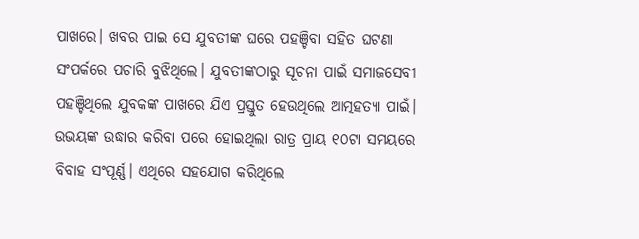ପାଖରେ। ଖବର ପାଇ ସେ ଯୁବତୀଙ୍କ ଘରେ ପହଞ୍ଚିବା ସହିତ ଘଟଣା ସଂପର୍କରେ ପଚାରି ବୁଝିଥିଲେ। ଯୁବତୀଙ୍କଠାରୁ ସୂଚନା ପାଇଁ ସମାଜସେବୀ ପହଞ୍ଚିଥିଲେ ଯୁବକଙ୍କ ପାଖରେ ଯିଏ ପ୍ରସ୍ତୁତ ହେଉଥିଲେ ଆତ୍ମହତ୍ୟା ପାଇଁ। ଉଭୟଙ୍କ ଉଦ୍ଧାର କରିବା ପରେ ହୋଇଥିଲା ରାତ୍ର ପ୍ରାୟ ୧୦ଟା ସମୟରେ ବିବାହ ସଂପୂର୍ଣ୍ଣ। ଏଥିରେ ସହଯୋଗ କରିଥିଲେ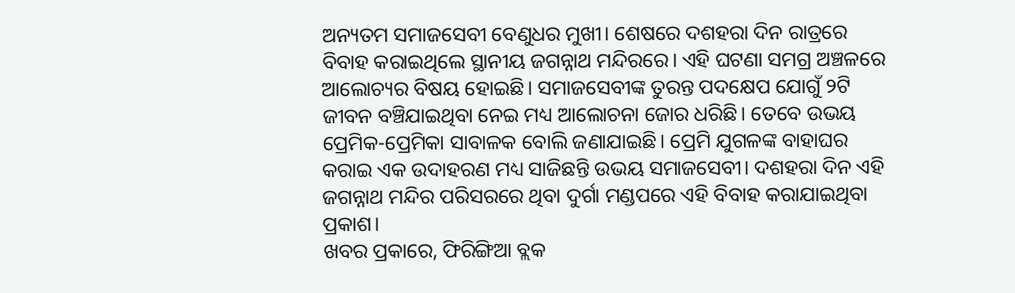ଅନ୍ୟତମ ସମାଜସେବୀ ବେଣୁଧର ମୁଖୀ। ଶେଷରେ ଦଶହରା ଦିନ ରାତ୍ରରେ ବିବାହ କରାଇଥିଲେ ସ୍ଥାନୀୟ ଜଗନ୍ନାଥ ମନ୍ଦିରରେ। ଏହି ଘଟଣା ସମଗ୍ର ଅଞ୍ଚଳରେ ଆଲୋଚ୍ୟର ବିଷୟ ହୋଇଛି। ସମାଜସେବୀଙ୍କ ତୁରନ୍ତ ପଦକ୍ଷେପ ଯୋଗୁଁ ୨ଟି ଜୀବନ ବଞ୍ଚିଯାଇଥିବା ନେଇ ମଧ୍ୟ ଆଲୋଚନା ଜୋର ଧରିଛି। ତେବେ ଉଭୟ ପ୍ରେମିକ-ପ୍ରେମିକା ସାବାଳକ ବୋଲି ଜଣାଯାଇଛି। ପ୍ରେମି ଯୁଗଳଙ୍କ ବାହାଘର କରାଇ ଏକ ଉଦାହରଣ ମଧ୍ୟ ସାଜିଛନ୍ତି ଉଭୟ ସମାଜସେବୀ। ଦଶହରା ଦିନ ଏହି ଜଗନ୍ନାଥ ମନ୍ଦିର ପରିସରରେ ଥିବା ଦୁର୍ଗା ମଣ୍ଡପରେ ଏହି ବିବାହ କରାଯାଇଥିବା ପ୍ରକାଶ।
ଖବର ପ୍ରକାରେ, ଫିରିଙ୍ଗିଆ ବ୍ଲକ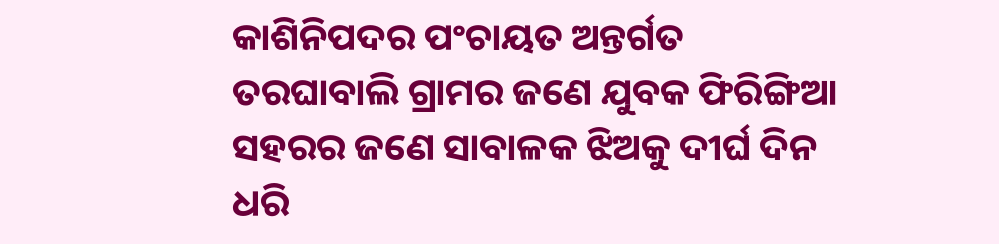କାଶିନିପଦର ପଂଚାୟତ ଅନ୍ତର୍ଗତ ତରଘାବାଲି ଗ୍ରାମର ଜଣେ ଯୁବକ ଫିରିଙ୍ଗିଆ ସହରର ଜଣେ ସାବାଳକ ଝିଅକୁ ଦୀର୍ଘ ଦିନ ଧରି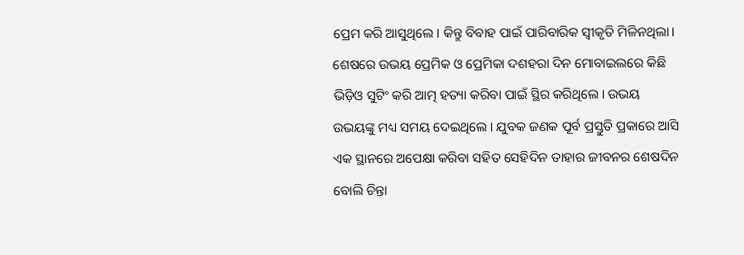ପ୍ରେମ କରି ଆସୁଥିଲେ। କିନ୍ତୁ ବିବାହ ପାଇଁ ପାରିବାରିକ ସ୍ୱୀକୃତି ମିଳିନଥିଲା। ଶେଷରେ ଉଭୟ ପ୍ରେମିକ ଓ ପ୍ରେମିକା ଦଶହରା ଦିନ ମୋବାଇଲରେ କିଛି ଭିଡ଼ିଓ ସୁଟିଂ କରି ଆତ୍ମ ହତ୍ୟା କରିବା ପାଇଁ ସ୍ଥିର କରିଥିଲେ। ଉଭୟ ଉଭୟଙ୍କୁ ମଧ୍ୟ ସମୟ ଦେଇଥିଲେ। ଯୁବକ ଜଣକ ପୂର୍ବ ପ୍ରସ୍ତୁତି ପ୍ରକାରେ ଆସି ଏକ ସ୍ଥାନରେ ଅପେକ୍ଷା କରିବା ସହିତ ସେହିଦିନ ତାହାର ଜୀବନର ଶେଷଦିନ ବୋଲି ଚିନ୍ତା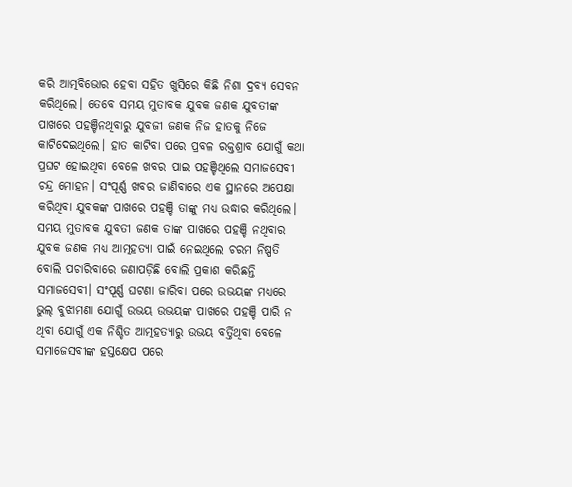କରି ଆତ୍ମବିଭୋର ହେବା ସହିତ ଖୁସିରେ କିଛି ନିଶା ଦ୍ରବ୍ୟ ସେବନ କରିଥିଲେ। ତେବେ ସମୟ ମୁତାବକ ଯୁବକ ଜଣକ ଯୁବତୀଙ୍କ ପାଖରେ ପହଞ୍ଚିନଥିବାରୁ ଯୁବଜୀ ଜଣକ ନିଜ ହାତକୁ ନିଜେ କାଟିଦେଇଥିଲେ। ହାତ କାଟିବା ପରେ ପ୍ରବଳ ରକ୍ତଶ୍ରାବ ଯୋଗୁଁ କଥା ପ୍ରଘଟ ହୋଇଥିବା ବେଳେ ଖବର ପାଇ ପହଞ୍ଚିଥିଲେ ସମାଜସେବୀ ଚନ୍ଦ୍ର ମୋହନ। ସଂପୂର୍ଣ୍ଣ ଖବର ଜାଣିବାରେ ଏକ ସ୍ଥାନରେ ଅପେକ୍ଷା କରିଥିବା ଯୁବକଙ୍କ ପାଖରେ ପହଞ୍ଚି ତାଙ୍କୁ ମଧ୍ୟ ଉଦ୍ଧାର କରିଥିଲେ। ସମୟ ମୁତାବକ ଯୁବତୀ ଜଣକ ତାଙ୍କ ପାଖରେ ପହଞ୍ଚି ନଥିବାର ଯୁବକ ଜଣକ ମଧ୍ୟ ଆତ୍ମହତ୍ୟା ପାଇଁ ନେଇଥିଲେ ଚରମ ନିଷ୍ପତି ବୋଲି ପଚାରିବାରେ ଜଣାପଡ଼ିଛି ବୋଲି ପ୍ରକାଶ କରିଛନ୍ତି ସମାଜସେବୀ। ସଂପୂର୍ଣ୍ଣ ଘଟଣା ଜାରିବା ପରେ ଉଭୟଙ୍କ ମଧ୍ୟରେ ଭୁଲ୍ ବୁଝାମଣା ଯୋଗୁଁ ଉଭୟ ଉଭୟଙ୍କ ପାଖରେ ପହଞ୍ଚି ପାରି ନ ଥିବା ଯୋଗୁଁ ଏକ ନିଶ୍ଚିତ ଆତ୍ମହତ୍ୟାରୁ ଉଭୟ ବର୍ତ୍ତିଥିବା ବେଳେ ସମାଜେସବୀଙ୍କ ହସ୍ତକ୍ଷେପ ପରେ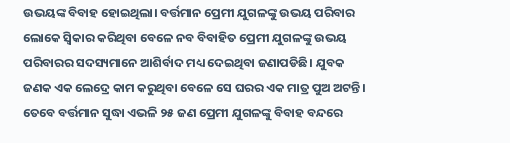ଉଭୟଙ୍କ ବିବାହ ହୋଇଥିଲା। ବର୍ତ୍ତମାନ ପ୍ରେମୀ ଯୁଗଳଙ୍କୁ ଉଭୟ ପରିବାର ଲୋକେ ସ୍ୱିକାର କରିଥିବା ବେଳେ ନବ ବିବାହିତ ପ୍ରେମୀ ଯୁଗଳଙ୍କୁ ଉଭୟ ପରିବାରର ସଦସ୍ୟମାନେ ଆଶିର୍ବାଦ ମଧ୍ୟ ଦେଇଥିବା ଜଣାପଡିଛି। ଯୁବକ ଜଣକ ଏକ ଲେଦ୍ରେ କାମ କରୁଥିବା ବେଳେ ସେ ଘରର ଏକ ମାତ୍ର ପୁଅ ଅଟନ୍ତି। ତେବେ ବର୍ତ୍ତମାନ ସୁଦ୍ଧା ଏଭଳି ୨୫ ଜଣ ପ୍ରେମୀ ଯୁଗଳଙ୍କୁ ବିବାହ ବନ୍ଦରେ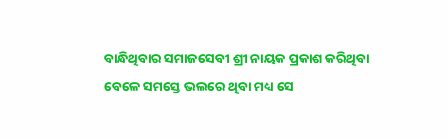ବାନ୍ଧିଥିବାର ସମାଜସେବୀ ଶ୍ରୀ ନାୟକ ପ୍ରକାଶ କରିଥିବା ବେଳେ ସମସ୍ତେ ଭଲରେ ଥିବା ମଧ୍ୟ ସେ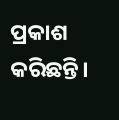ପ୍ରକାଶ କରିଛନ୍ତି।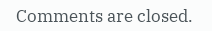Comments are closed.